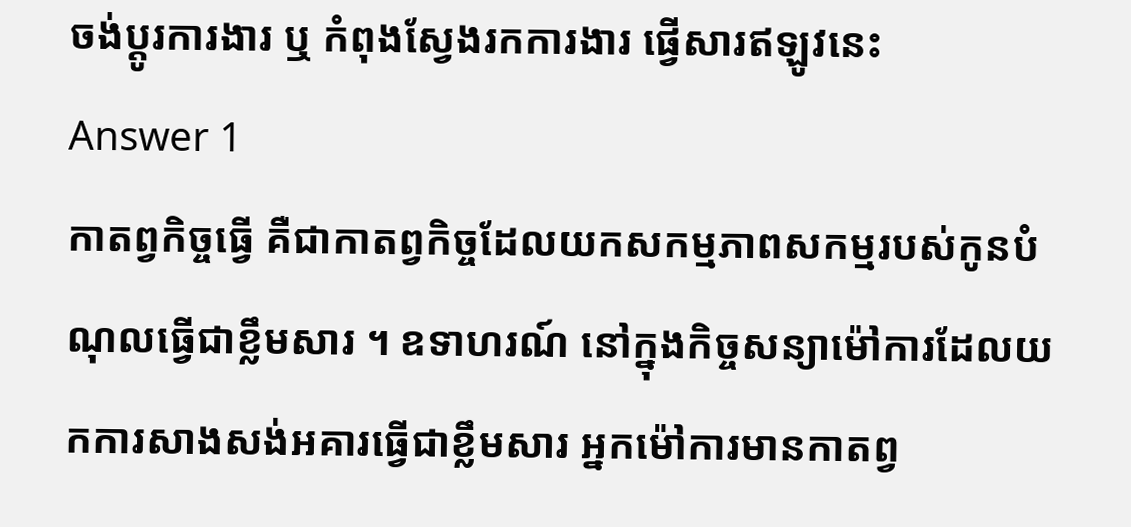ចង់ប្តូរការងារ ឬ កំពុងស្វែងរកការងារ ផ្វើសារឥឡូវនេះ
Answer 1
កាតព្វកិច្ចធ្វើ គឺជាកាតព្វកិច្ចដែលយកសកម្មភាពសកម្មរបស់កូនបំណុលធ្វើជាខ្លឹមសារ ។ ឧទាហរណ៍ នៅក្នុងកិច្ចសន្យាម៉ៅការដែលយកការសាងសង់អគារធ្វើជាខ្លឹមសារ អ្នកម៉ៅការមានកាតព្វ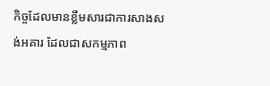កិច្ចដែលមានខ្លឹមសារជាការសាងសង់អគារ ដែលជាសកម្មភាព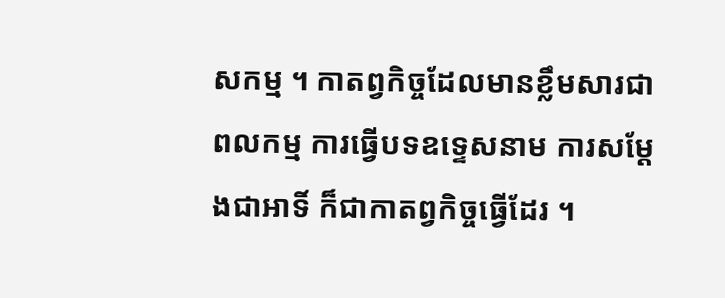សកម្ម ។ កាតព្វកិច្ចដែលមានខ្លឹមសារជាពលកម្ម ការធ្វើបទឧទ្ទេសនាម ការសម្តែងជាអាទិ៍ ក៏ជាកាតព្វកិច្ចធ្វើដែរ ។